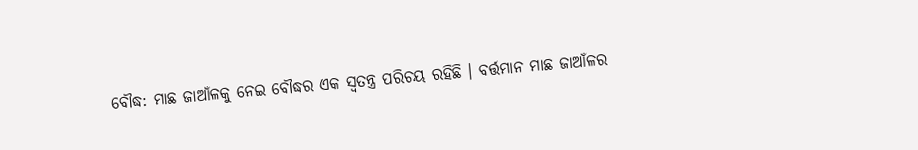ବୌଦ୍ଧ: ମାଛ ଜାଆଁଳକୁ ନେଇ ବୌଦ୍ଧର ଏକ ସ୍ବତନ୍ତ୍ର ପରିଚୟ ରହିଛି । ବର୍ତ୍ତମାନ ମାଛ ଜାଆଁଳର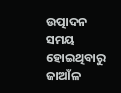ଉତ୍ପାଦନ ସମୟ ହୋଇଥିବାରୁ ଜାଆଁଳ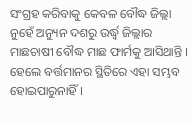ସଂଗ୍ରହ କରିବାକୁ କେବଳ ବୌଦ୍ଧ ଜିଲ୍ଲା ନୁହେଁ ଅନ୍ୟୁନ ଦଶରୁ ଉର୍ଦ୍ଧ୍ବ ଜିଲ୍ଲାର ମାଛଚାଷୀ ବୌଦ୍ଧ ମାଛ ଫାର୍ମକୁ ଆସିଥାନ୍ତି ।
ହେଲେ ବର୍ତ୍ତମାନର ସ୍ଥିତିରେ ଏହା ସମ୍ଭବ ହୋଇପାରୁନାହିଁ ।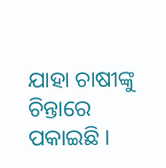ଯାହା ଚାଷୀଙ୍କୁ ଚିନ୍ତାରେ ପକାଇଛି ।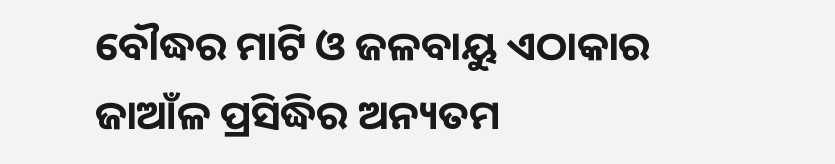ବୌଦ୍ଧର ମାଟି ଓ ଜଳବାୟୁ ଏଠାକାର ଜାଆଁଳ ପ୍ରସିଦ୍ଧିର ଅନ୍ୟତମ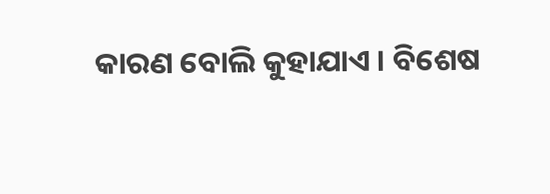କାରଣ ବୋଲି କୁହାଯାଏ । ବିଶେଷ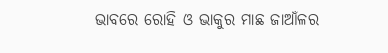ଭାବରେ ରୋହି ଓ ଭାକୁର ମାଛ ଜାଆଁଳର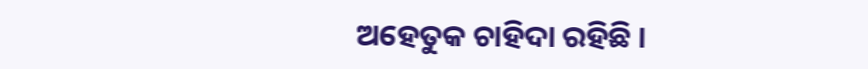ଅହେତୁକ ଚାହିଦା ରହିଛି ।